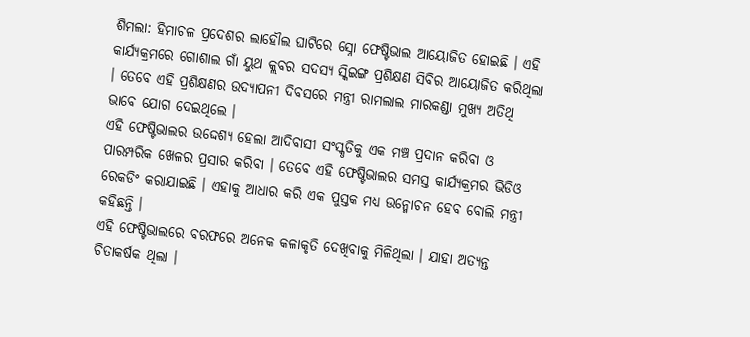ଶିମଲା: ହିମାଚଳ ପ୍ରଦେଶର ଲାହୌଲ ଘାଟିରେ ସ୍ନୋ ଫେଷ୍ଟିଭାଲ ଆୟୋଜିତ ହୋଇଛି । ଏହି କାର୍ଯ୍ୟକ୍ରମରେ ଗୋଶାଲ ଗାଁ ୟୁଥ କ୍ଲବର ସଦସ୍ୟ ସ୍କିଇଙ୍ଗ ପ୍ରଶିକ୍ଷଣ ସିବିର ଆୟୋଜିତ କରିଥିଲା । ତେବେ ଏହି ପ୍ରଶିକ୍ଷଣର ଉଦ୍ଯାପନୀ ଦିବସରେ ମନ୍ତ୍ରୀ ରାମଲାଲ ମାରକଣ୍ଡା ମୁଖ୍ୟ ଅତିଥି ଭାବେ ଯୋଗ ଦେଇଥିଲେ ।
ଏହି ଫେଷ୍ଟିଭାଲର ଉଦ୍ଦେଶ୍ୟ ହେଲା ଆଦିବାସୀ ସଂସ୍କୃତିକୁ ଏକ ମଞ୍ଚ ପ୍ରଦାନ କରିବା ଓ ପାରମ୍ପରିକ ଖେଳର ପ୍ରସାର କରିବା । ତେବେ ଏହି ଫେଷ୍ଟିଭାଲର ସମସ୍ତ କାର୍ଯ୍ୟକ୍ରମର ଭିଡିଓ ରେକଡିଂ କରାଯାଇଛି । ଏହାକୁ ଆଧାର କରି ଏକ ପୁସ୍ତକ ମଧ୍ୟ ଉନ୍ମୋଚନ ହେବ ବୋଲି ମନ୍ତ୍ରୀ କହିଛନ୍ତି ।
ଏହି ଫେଷ୍ଟିଭାଲରେ ବରଫରେ ଅନେକ କଳାକୃତି ଦେଖିବାକୁ ମିଳିଥିଲା । ଯାହା ଅତ୍ୟନ୍ତ ଚିତାକର୍ଷକ ଥିଲା ।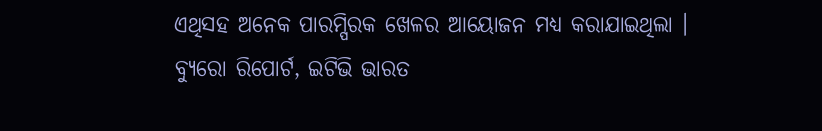ଏଥିସହ ଅନେକ ପାରମ୍ପିରକ ଖେଳର ଆୟୋଜନ ମଧ୍ୟ କରାଯାଇଥିଲା ।
ବ୍ୟୁରୋ ରିପୋର୍ଟ, ଇଟିଭି ଭାରତ